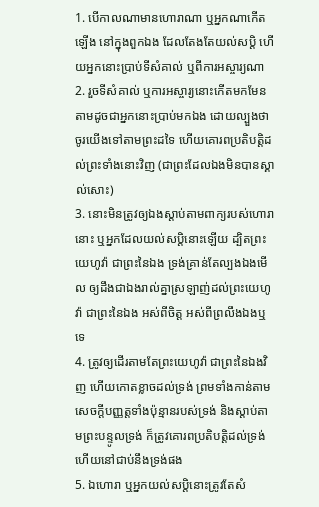1. បើកាលណាមានហោរាណា ឬអ្នកណាកើតឡើង នៅក្នុងពួកឯង ដែលតែងតែយល់សប្តិ ហើយអ្នកនោះប្រាប់ទីសំគាល់ ឬពីការអស្ចារ្យណា
2. រួចទីសំគាល់ ឬការអស្ចារ្យនោះកើតមកមែន តាមដូចជាអ្នកនោះប្រាប់មកឯង ដោយល្បួងថា ចូរយើងទៅតាមព្រះដទៃ ហើយគោរពប្រតិបត្តិដល់ព្រះទាំងនោះវិញ (ជាព្រះដែលឯងមិនបានស្គាល់សោះ)
3. នោះមិនត្រូវឲ្យឯងស្តាប់តាមពាក្យរបស់ហោរានោះ ឬអ្នកដែលយល់សប្តិនោះឡើយ ដ្បិតព្រះយេហូវ៉ា ជាព្រះនៃឯង ទ្រង់គ្រាន់តែល្បងឯងមើល ឲ្យដឹងជាឯងរាល់គ្នាស្រឡាញ់ដល់ព្រះយេហូវ៉ា ជាព្រះនៃឯង អស់ពីចិត្ត អស់ពីព្រលឹងឯងឬទេ
4. ត្រូវឲ្យដើរតាមតែព្រះយេហូវ៉ា ជាព្រះនៃឯងវិញ ហើយកោតខ្លាចដល់ទ្រង់ ព្រមទាំងកាន់តាមសេចក្ដីបញ្ញត្តទាំងប៉ុន្មានរបស់ទ្រង់ និងស្តាប់តាមព្រះបន្ទូលទ្រង់ ក៏ត្រូវគោរពប្រតិបត្តិដល់ទ្រង់ ហើយនៅជាប់នឹងទ្រង់ផង
5. ឯហោរា ឬអ្នកយល់សប្តិនោះត្រូវតែសំ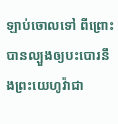ឡាប់ចោលទៅ ពីព្រោះបានល្បួងឲ្យបះបោរនឹងព្រះយេហូវ៉ាជា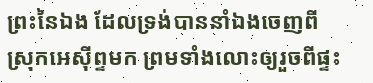ព្រះនៃឯង ដែលទ្រង់បាននាំឯងចេញពីស្រុកអេស៊ីព្ទមក ព្រមទាំងលោះឲ្យរួចពីផ្ទះ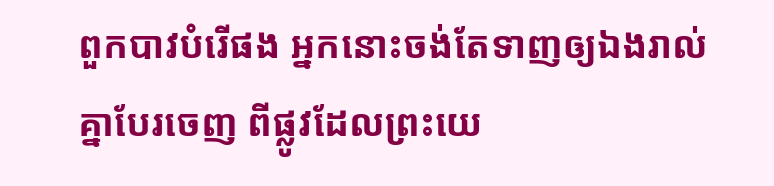ពួកបាវបំរើផង អ្នកនោះចង់តែទាញឲ្យឯងរាល់គ្នាបែរចេញ ពីផ្លូវដែលព្រះយេ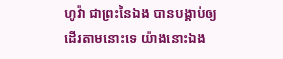ហូវ៉ា ជាព្រះនៃឯង បានបង្គាប់ឲ្យដើរតាមនោះទេ យ៉ាងនោះឯង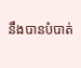នឹងបានបំបាត់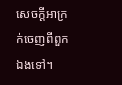សេចក្ដីអាក្រក់ចេញពីពួកឯងទៅ។